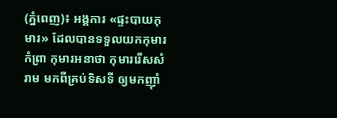(ភ្នំពេញ)៖ អង្គការ «ផ្ទះបាយកុមារ» ដែលបានទទួលយកកុមារ កំព្រា កុមារអនាថា កុមាររើសសំរាម មកពីគ្រប់ទិសទី ឲ្យមកញ៉ាំ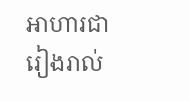អាហារជារៀងរាល់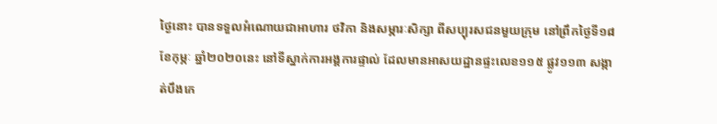ថ្ងៃនោះ បានទទួលអំណោយជាអាហារ ថវិកា និងសម្ភារៈសិក្សា ពីសប្បុរសជនមួយក្រុម នៅព្រឹកថ្ងៃទី១៨ ខែកុម្ភៈ ឆ្នាំ២០២០នេះ នៅទីស្នាក់ការអង្គការផ្ទាល់ ដែលមានអាសយដ្ឋានផ្ទះលេខ១១៥ ផ្លូវ១១៣ សង្កាត់បឹងកេ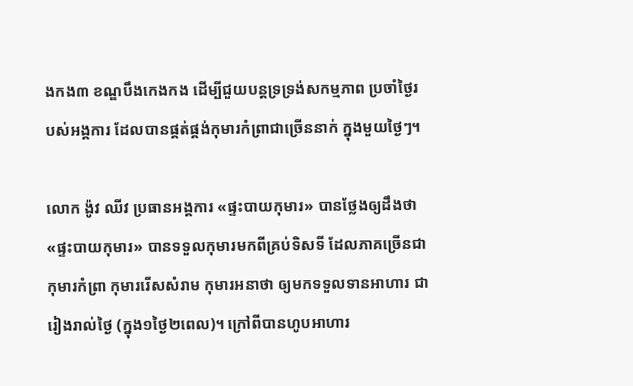ងកង៣ ខណ្ឌបឹងកេងកង ដើម្បីជួយបន្តទ្រទ្រង់សកម្មភាព ប្រចាំថ្ងៃរបស់អង្គការ ដែលបានផ្គត់ផ្គង់កុមារកំព្រាជាច្រើននាក់ ក្នុងមួយថ្ងៃៗ។

លោក ង៉ូវ ឈីវ ប្រធានអង្គការ «ផ្ទះបាយកុមារ» បានថ្លែងឲ្យដឹងថា «ផ្ទះបាយកុមារ» បានទទួលកុមារមកពីគ្រប់ទិសទី ដែលភាគច្រើនជាកុមារកំព្រា កុមាររើសសំរាម កុមារអនាថា ឲ្យមកទទួលទានអាហារ ជារៀងរាល់ថ្ងៃ (ក្នុង១ថ្ងៃ២ពេល)។ ក្រៅពីបានហូបអាហារ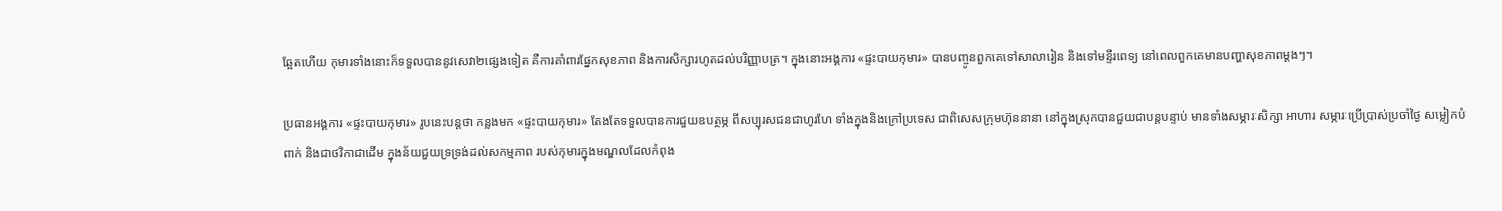ឆ្អែតហើយ កុមារទាំងនោះក៏ទទួលបាននូវសេវា២ផ្សេងទៀត គឺការគាំពារផ្នែកសុខភាព និងការសិក្សារហូតដល់បរិញ្ញាបត្រ។ ក្នុងនោះអង្គការ «ផ្ទះបាយកុមារ» បានបញ្ចូនពួកគេទៅសាលារៀន និងទៅមន្ទីរពេទ្យ នៅពេលពួកគេមានបញ្ហាសុខភាពម្ដងៗ។

ប្រធានអង្គការ «ផ្ទះបាយកុមារ» រូបនេះបន្តថា កន្លងមក «ផ្ទះបាយកុមារ» តែងតែទទួលបានការជួយឧបត្ថម្ភ ពីសប្បុរសជនជាហូរហែ ទាំងក្នុងនិងក្រៅប្រទេស ជាពិសេសក្រុមហ៊ុននានា នៅក្នុងស្រុកបានជួយជាបន្តបន្ទាប់ មានទាំងសម្ភារៈសិក្សា អាហារ សម្ភារៈប្រើប្រាស់ប្រចាំថ្ងៃ សម្លៀកបំពាក់ និងជាថវិកាជាដើម ក្នុងន័យជួយទ្រទ្រង់ដល់សកម្មភាព របស់កុមារក្នុងមណ្ឌលដែលកំពុង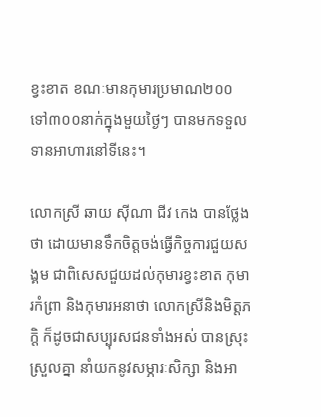ខ្វះខាត ខណៈមានកុមារប្រមាណ២០០ ទៅ៣០០នាក់ក្នុងមួយថ្ងៃៗ បានមកទទួលទានអាហារនៅទីនេះ។

លោកស្រី ឆាយ ស៊ីណា ជីវ កេង បានថ្លែងថា ដោយមានទឹកចិត្តចង់ធ្វើកិច្ចការជួយសង្គម ជាពិសេសជួយដល់កុមារខ្វះខាត កុមារកំព្រា និងកុមារអនាថា លោកស្រីនិងមិត្តភក្តិ ក៏ដូចជាសប្បុរសជនទាំងអស់ បានស្រុះស្រួលគ្នា នាំយកនូវសម្ភារៈសិក្សា និងអា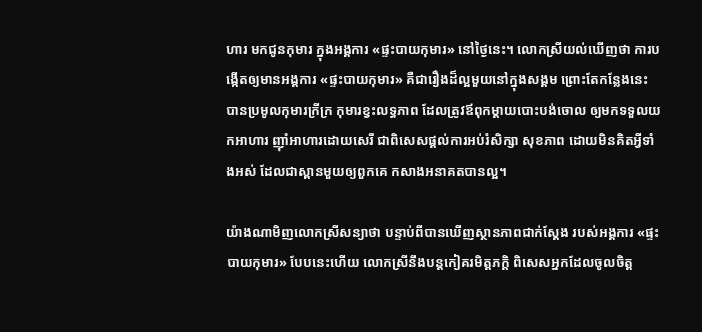ហារ មកជូនកុមារ ក្នុងអង្គការ «ផ្ទះបាយកុមារ» នៅថ្ងៃនេះ។ លោកស្រីយល់ឃើញថា ការបង្កើតឲ្យមានអង្គការ «ផ្ទះបាយកុមារ» គឺជារឿងដ៏ល្អមួយនៅក្នុងសង្គម ព្រោះតែកន្លែងនេះ បានប្រមូលកុមារក្រីក្រ កុមារខ្វះលទ្ធភាព ដែលត្រូវឪពុកម្ដាយបោះបង់ចោល ឲ្យមកទទួលយកអាហារ ញ៉ាំអាហារដោយសេរី ជាពិសេសផ្ដល់ការអប់រំសិក្សា សុខភាព ដោយមិនគិតអ្វីទាំងអស់ ដែលជាស្ពានមួយឲ្យពួកគេ កសាងអនាគតបានល្អ។

យ៉ាងណាមិញលោកស្រីសន្យាថា បន្ទាប់ពីបានឃើញស្ថានភាពជាក់ស្ដែង របស់អង្គការ «ផ្ទះបាយកុមារ» បែបនេះហើយ លោកស្រីនឹងបន្តកៀគរមិត្តភក្តិ ពិសេសអ្នកដែលចូលចិត្ត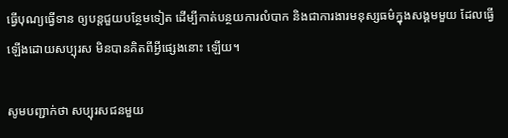ធ្វើបុណ្យធ្វើទាន ឲ្យបន្តជួយបន្ថែមទៀត ដើម្បីកាត់បន្ថយការលំបាក និងជាការងារមនុស្សធម៌ក្នុងសង្គមមួយ ដែលធ្វើឡើងដោយសប្បុរស មិនបានគិតពីអ្វីផ្សេងនោះ ឡើយ។

សូមបញ្ជាក់ថា សប្បុរសជនមួយ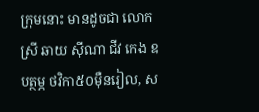ក្រុមនោះ មានដូចជា លោកស្រី ឆាយ ស៊ីណា ជីវ កេង ឧបត្ថម្ភ ថវិកា៥០ម៉ឺនរៀល, ស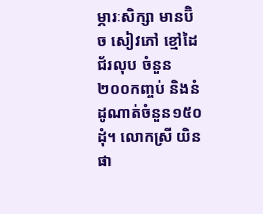ម្ភារៈសិក្សា មានប៊ិច សៀវភៅ ខ្មៅដៃ ជ័រលុប ចំនួន២០០កញ្ចប់ និងនំដូណាត់ចំនួន១៥០ដុំ។ លោកស្រី យិន ផា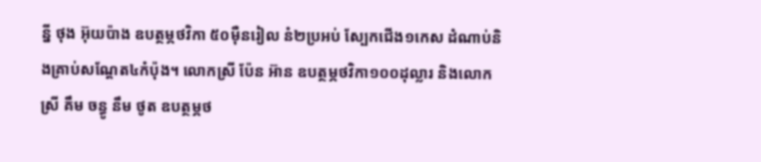ន្នី ថុង អ៊ុយប៉ាង ឧបត្ថម្ភថវិកា ៥០ម៉ឺនរៀល នំ២ប្រអប់ ស្បែកជើង១កេស ដំណាប់និងគ្រាប់សណ្ដែត៤កំប៉ុង។ លោកស្រី ប៉ែន អ៊ាន ឧបត្ថម្ភថវិកា១០០ដុល្លារ និងលោកស្រី គឹម ចន្ធូ នឹម ថូត ឧបត្ថម្ភថ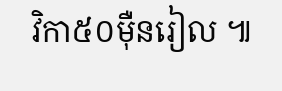វិកា៥០ម៉ឺនរៀល ៕